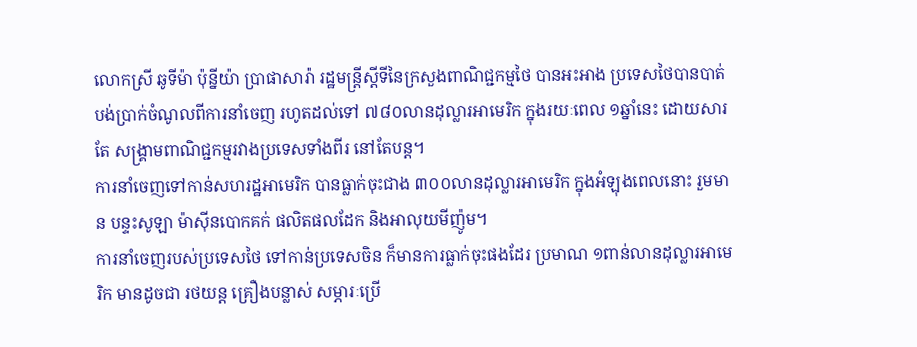លោកស្រី ឆូទីម៉ា ប៉ុន្នីយ៉ា ប្រាផាសារ៉ា រដ្ឋមន្រ្តីស្តីទីនៃក្រសួងពាណិជ្ជកម្មថៃ បានអះអាង ប្រទេសថៃបានបាត់បង់ប្រាក់ចំណូលពីការនាំចេញ រហូតដល់ទៅ ៧៨០លានដុល្លារអាមេរិក ក្នុងរយៈពេល ១ឆ្នាំនេះ ដោយសារតែ សង្គ្រាមពាណិជ្ជកម្មរវាងប្រទេសទាំងពីរ នៅតែបន្ត។
ការនាំចេញទៅកាន់សហរដ្ឋអាមេរិក បានធ្លាក់ចុះជាង ៣០០លានដុល្លារអាមេរិក ក្នុងអំឡុងពេលនោះ រួមមាន បន្ទះសូឡា ម៉ាស៊ីនបោកគក់ ផលិតផលដែក និងអាលុយមីញ៉ូម។
ការនាំចេញរបស់ប្រទេសថៃ ទៅកាន់ប្រទេសចិន ក៏មានការធ្លាក់ចុះផងដែរ ប្រមាណ ១ពាន់លានដុល្លារអាមេរិក មានដូចជា រថយន្ត គ្រឿងបន្លាស់ សម្ភារៈប្រើ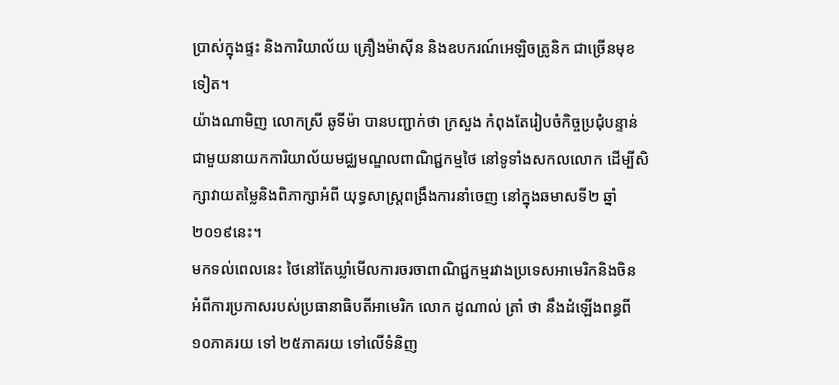ប្រាស់ក្នុងផ្ទះ និងការិយាល័យ គ្រឿងម៉ាស៊ីន និងឧបករណ៍អេឡិចត្រូនិក ជាច្រើនមុខទៀត។
យ៉ាងណាមិញ លោកស្រី ឆូទីម៉ា បានបញ្ជាក់ថា ក្រសួង កំពុងតែរៀបចំកិច្ចប្រជុំបន្ទាន់ ជាមួយនាយកការិយាល័យមជ្ឈមណ្ឌលពាណិជ្ជកម្មថៃ នៅទូទាំងសកលលោក ដើម្បីសិក្សាវាយតម្លៃនិងពិភាក្សាអំពី យុទ្ធសាស្រ្តពង្រឹងការនាំចេញ នៅក្នុងឆមាសទី២ ឆ្នាំ២០១៩នេះ។
មកទល់ពេលនេះ ថៃនៅតែឃ្លាំមើលការចរចាពាណិជ្ជកម្មរវាងប្រទេសអាមេរិកនិងចិន អំពីការប្រកាសរបស់ប្រធានាធិបតីអាមេរិក លោក ដូណាល់ ត្រាំ ថា នឹងដំឡើងពន្ធពី ១០ភាគរយ ទៅ ២៥ភាគរយ ទៅលើទំនិញ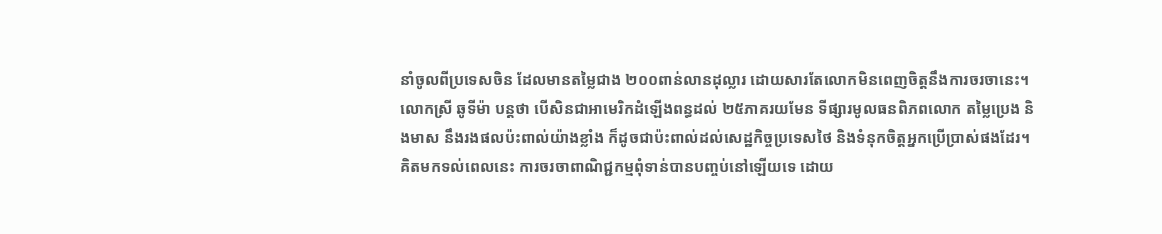នាំចូលពីប្រទេសចិន ដែលមានតម្លៃជាង ២០០ពាន់លានដុល្លារ ដោយសារតែលោកមិនពេញចិត្តនឹងការចរចានេះ។
លោកស្រី ឆូទីម៉ា បន្តថា បើសិនជាអាមេរិកដំឡើងពន្ធដល់ ២៥ភាគរយមែន ទីផ្សារមូលធនពិភពលោក តម្លៃប្រេង និងមាស នឹងរងផលប៉ះពាល់យ៉ាងខ្លាំង ក៏ដូចជាប៉ះពាល់ដល់សេដ្ឋកិច្ចប្រទេសថៃ និងទំនុកចិត្តអ្នកប្រើប្រាស់ផងដែរ។
គិតមកទល់ពេលនេះ ការចរចាពាណិជ្ជកម្មពុំទាន់បានបញ្ចប់នៅឡើយទេ ដោយ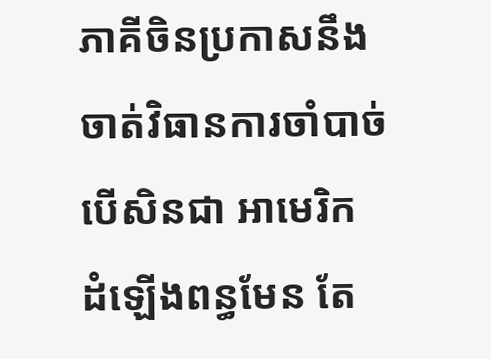ភាគីចិនប្រកាសនឹងចាត់វិធានការចាំបាច់ បើសិនជា អាមេរិក ដំឡើងពន្ធមែន តែ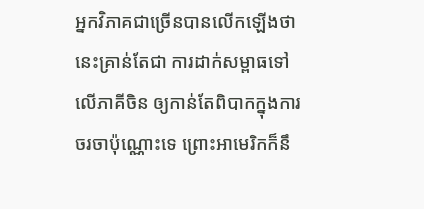អ្នកវិភាគជាច្រើនបានលើកឡើងថា នេះគ្រាន់តែជា ការដាក់សម្ពាធទៅលើភាគីចិន ឲ្យកាន់តែពិបាកក្នុងការចរចាប៉ុណ្ណោះទេ ព្រោះអាមេរិកក៏នឹ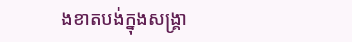ងខាតបង់ក្នុងសង្គ្រា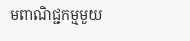មពាណិជ្ជកម្មមួយ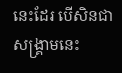នេះដែរ បើសិនជាសង្គ្រាមនេះ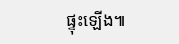ផ្ទុះឡើង៕